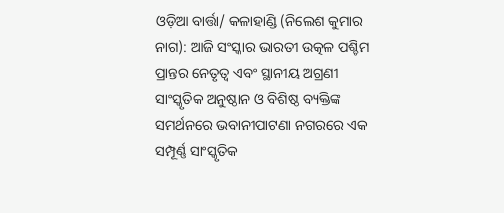ଓଡ଼ିଆ ବାର୍ତ୍ତା/ କଳାହାଣ୍ଡି (ନିଲେଶ କୁମାର ନାଗ): ଆଜି ସଂସ୍କାର ଭାରତୀ ଉତ୍କଳ ପଶ୍ଚିମ ପ୍ରାନ୍ତର ନେତୃତ୍ୱ ଏବଂ ସ୍ଥାନୀୟ ଅଗ୍ରଣୀ ସାଂସ୍କୃତିକ ଅନୁଷ୍ଠାନ ଓ ବିଶିଷ୍ଠ ବ୍ୟକ୍ତିଙ୍କ ସମର୍ଥନରେ ଭବାନୀପାଟଣା ନଗରରେ ଏକ ସମ୍ପୂର୍ଣ୍ଣ ସାଂସ୍କୃତିକ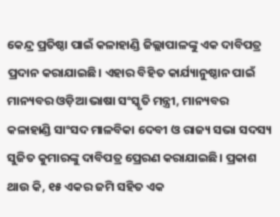କେନ୍ଦ୍ର ପ୍ରତିଷ୍ଠା ପାଇଁ କଳାହାଣ୍ଡି ଜିଲ୍ଲାପାଳଙ୍କୁ ଏକ ଦାବିପତ୍ର ପ୍ରଦାନ କରାଯାଇଛି। ଏହାର ବିହିତ କାର୍ଯ୍ୟାନୁଷ୍ଠାନ ପାଇଁ ମାନ୍ୟବର ଓଡ଼ିଆ ଭାଷା ସଂସ୍କୃତି ମନ୍ତ୍ରୀ, ମାନ୍ୟବର କଳାହାଣ୍ଡି ସାଂସଦ ମାଳବିକା ଦେବୀ ଓ ରାଜ୍ୟ ସଭା ସଦସ୍ୟ ସୁଜିତ କୁମାରଙ୍କୁ ଦାବିପତ୍ର ପ୍ରେରଣ କରାଯାଇଛି। ପ୍ରକାଶ ଥାଉ କି, ୧୫ ଏକର ଜମି ସହିତ ଏକ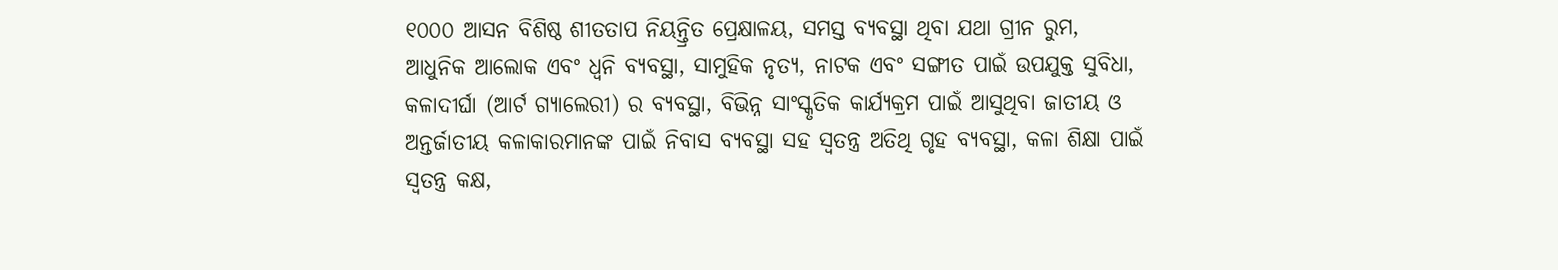୧୦୦୦ ଆସନ ବିଶିଷ୍ଠ ଶୀତତାପ ନିୟନ୍ତ୍ରିତ ପ୍ରେକ୍ଷାଳୟ, ସମସ୍ତ ବ୍ୟବସ୍ଥା ଥିବା ଯଥା ଗ୍ରୀନ ରୁମ, ଆଧୁନିକ ଆଲୋକ ଏବଂ ଧ୍ୱନି ବ୍ୟବସ୍ଥା, ସାମୁହିକ ନୃତ୍ୟ, ନାଟକ ଏବଂ ସଙ୍ଗୀତ ପାଇଁ ଉପଯୁକ୍ତ ସୁବିଧା, କଳାଦୀର୍ଘା (ଆର୍ଟ ଗ୍ୟାଲେରୀ) ର ବ୍ୟବସ୍ଥା, ବିଭିନ୍ନ ସାଂସ୍କୃତିକ କାର୍ଯ୍ୟକ୍ରମ ପାଇଁ ଆସୁଥିବା ଜାତୀୟ ଓ ଅନ୍ତର୍ଜାତୀୟ କଳାକାରମାନଙ୍କ ପାଇଁ ନିବାସ ବ୍ୟବସ୍ଥା ସହ ସ୍ୱତନ୍ତ୍ର ଅତିଥି ଗୃହ ବ୍ୟବସ୍ଥା, କଳା ଶିକ୍ଷା ପାଇଁ ସ୍ୱତନ୍ତ୍ର କକ୍ଷ,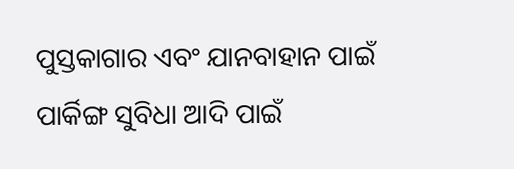ପୁସ୍ତକାଗାର ଏବଂ ଯାନବାହାନ ପାଇଁ ପାର୍କିଙ୍ଗ ସୁବିଧା ଆଦି ପାଇଁ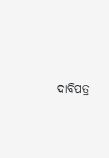ଦାବିପତ୍ର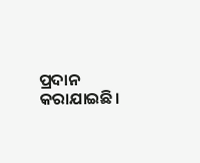ପ୍ରଦାନ କରାଯାଇଛି।